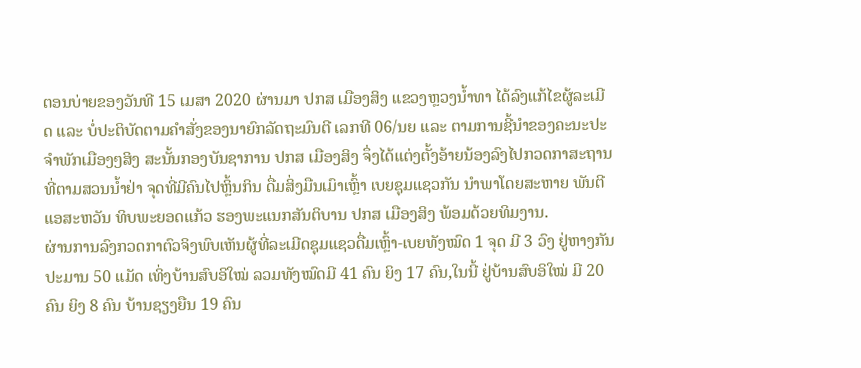ຕອນບ່າຍຂອງວັນທີ 15 ເມສາ 2020 ຜ່ານມາ ປກສ ເມືອງສິງ ແຂວງຫຼວງນ້ຳທາ ໄດ້ລົງແກ້ໄຂຜູ້ລະເມີດ ແລະ ບໍ່ປະຕິບັດຕາມຄຳສັ່ງຂອງນາຍົກລັດຖະມົນຕີ ເລກທີ 06/ນຍ ແລະ ຕາມການຊີ້ນຳຂອງຄະນະປະຈຳພັກເມືອງໆສິງ ສະນັ້ນກອງບັນຊາການ ປກສ ເມືອງສິງ ຈຶ່ງໄດ້ແຕ່ງຕັ້ງອ້າຍນ້ອງລົງໄປກວດກາສະຖານທີ່ຕາມສວນນ້ຳຢ່າ ຈຸດທີ່ມີຄົນໄປຫຼິ້ນກິນ ດື່ມສິ່ງມືນເມົາເຫຼົ້າ ເບຍຊຸມແຊວກັນ ນຳພາໂດຍສະຫາຍ ພັນຕີ ແອສະຫວັນ ທິບພະຍອດແກ້ວ ຮອງພະແນກສັນຕິບານ ປກສ ເມືອງສິງ ພ້ອມດ້ວຍທິມງານ.
ຜ່ານການລົງກວດກາຕົວຈິງພົບເຫັນຜູ້ທີ່ລະເມີດຊຸມແຊວດື່ມເຫຼົ້າ-ເບຍທັງໝົດ 1 ຈຸດ ມີ 3 ວົງ ຢູ່ຫາງກັນປະມານ 50 ແມັດ ເທິ່ງບ້ານສົບອິໃໝ່ ລວມທັງໝົດມີ 41 ຄົນ ຍິງ 17 ຄົນ,ໃນນີ້ ຢູ່ບ້ານສົບອິໃໝ່ ມີ 20 ຄົນ ຍິງ 8 ຄົນ ບ້ານຊຽງຍືນ 19 ຄົນ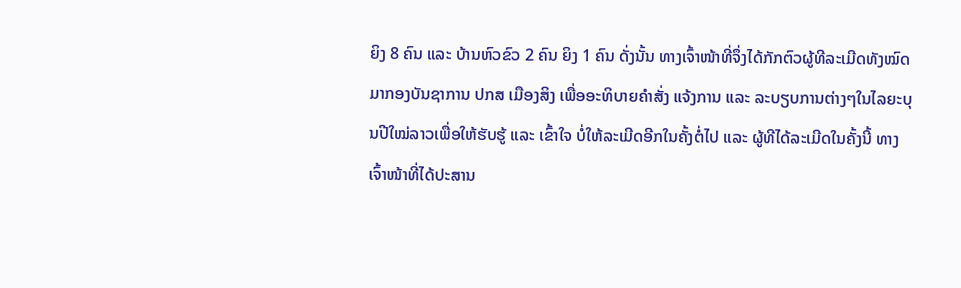ຍິງ 8 ຄົນ ແລະ ບ້ານຫົວຂົວ 2 ຄົນ ຍິງ 1 ຄົນ ດັ່ງນັ້ນ ທາງເຈົ້າໜ້າທີ່ຈຶ່ງໄດ້ກັກຕົວຜູ້ທີລະເມີດທັງໝົດມາກອງບັນຊາການ ປກສ ເມືອງສິງ ເພື່ອອະທິບາຍຄຳສັ່ງ ແຈ້ງການ ແລະ ລະບຽບການຕ່າງໆໃນໄລຍະບຸນປີໃໝ່ລາວເພື່ອໃຫ້ຮັບຮູ້ ແລະ ເຂົ້າໃຈ ບໍ່ໃຫ້ລະເມີດອີກໃນຄັ້ງຕໍ່ໄປ ແລະ ຜູ້ທີໄດ້ລະເມີດໃນຄັ້ງນີ້ ທາງເຈົ້າໜ້າທີ່ໄດ້ປະສານ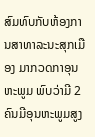ສົມທົບກັບຫ້ອງການສາທາລະນະສຸກເມືອງ ມາກວດກາອຸນຫະພູມ ພົບວ່າມີ 2 ຄົນມີອຸນຫະພູມສູງ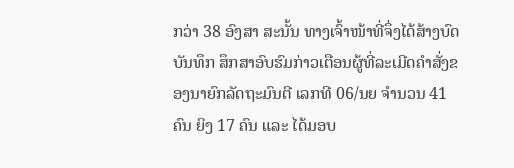ກວ່າ 38 ອົງສາ ສະນັ້ນ ທາງເຈົ້າໜ້າທີ່ຈຶ່ງໄດ້ສ້າງບົດບັນທຶກ ສຶກສາອົບຮົມກ່າວເຕືອນຜູ້ທີ່ລະເມີດຄຳສັ່ງຂອງນາຍົກລັດຖະມົນຕີ ເລກທີ 06/ນຍ ຈຳນວນ 41 ຄົນ ຍິງ 17 ຄົນ ແລະ ໄດ້ມອບ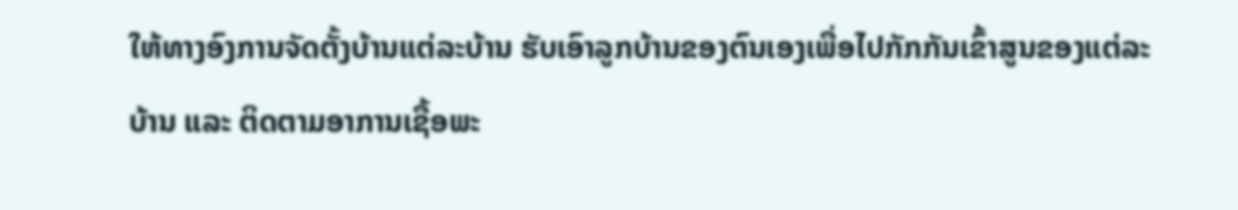ໃຫ້ທາງອົງການຈັດຕັ້ງບ້ານແຕ່ລະບ້ານ ຮັບເອົາລູກບ້ານຂອງຕົນເອງເພື່ອໄປກັກກັນເຂົ້າສູນຂອງແຕ່ລະບ້ານ ແລະ ຕິດຕາມອາການເຊື້ອພະ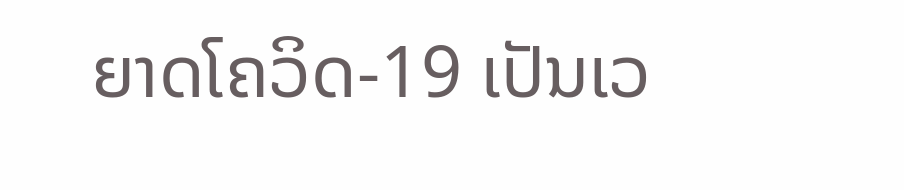ຍາດໂຄວິດ-19 ເປັນເວ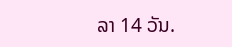ລາ 14 ວັນ.